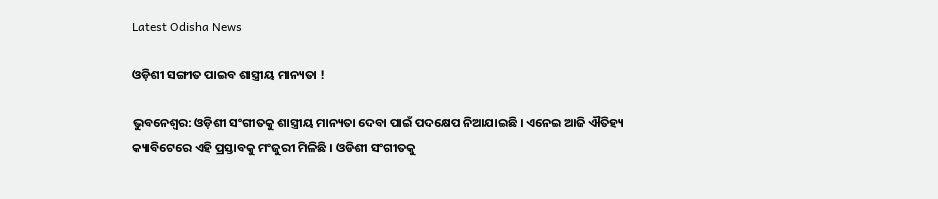Latest Odisha News

ଓଡ଼ିଶୀ ସଙ୍ଗୀତ ପାଇବ ଶାସ୍ତ୍ରୀୟ ମାନ୍ୟତା !

ଭୁବନେଶ୍ୱର: ଓଡ଼ିଶୀ ସଂଗୀତକୁ ଶାସ୍ତ୍ରୀୟ ମାନ୍ୟତା ଦେବା ପାଇଁ ପଦକ୍ଷେପ ନିଆଯାଇଛି । ଏନେଇ ଆଜି ଐତିହ୍ୟ କ୍ୟାବିଟେରେ ଏହି ପ୍ରସ୍ତାବକୁ ମଂଜୁରୀ ମିଳିଛି । ଓଡିଶୀ ସଂଗୀତକୁ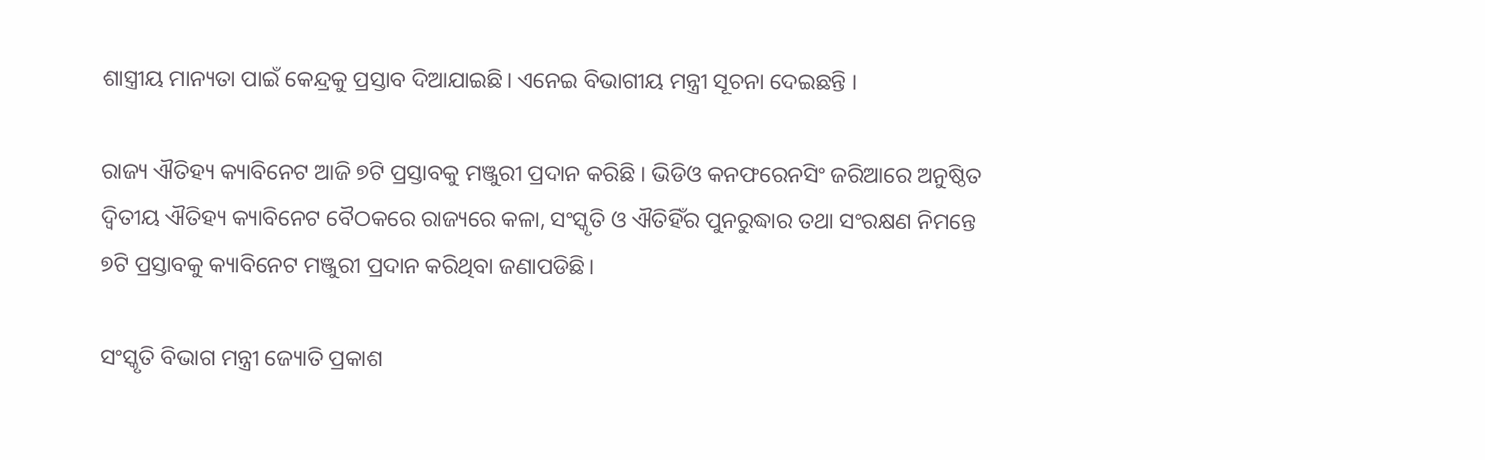ଶାସ୍ତ୍ରୀୟ ମାନ୍ୟତା ପାଇଁ କେନ୍ଦ୍ରକୁ ପ୍ରସ୍ତାବ ଦିଆଯାଇଛି। ଏନେଇ ବିଭାଗୀୟ ମନ୍ତ୍ରୀ ସୂଚନା ଦେଇଛନ୍ତି ।

ରାଜ୍ୟ ଐତିହ୍ୟ କ୍ୟାବିନେଟ ଆଜି ୭ଟି ପ୍ରସ୍ତାବକୁ ମଞ୍ଜୁରୀ ପ୍ରଦାନ କରିଛି । ଭିଡିଓ କନଫରେନସିଂ ଜରିଆରେ ଅନୁଷ୍ଠିତ ଦ୍ଵିତୀୟ ଐତିହ୍ୟ କ୍ୟାବିନେଟ ବୈଠକରେ ରାଜ୍ୟରେ କଳା, ସଂସ୍କୃତି ଓ ଐତିହିଁର ପୁନରୁଦ୍ଧାର ତଥା ସଂରକ୍ଷଣ ନିମନ୍ତେ ୭ଟି ପ୍ରସ୍ତାବକୁ କ୍ୟାବିନେଟ ମଞ୍ଜୁରୀ ପ୍ରଦାନ କରିଥିବା ଜଣାପଡିଛି।

ସଂସ୍କୃତି ବିଭାଗ ମନ୍ତ୍ରୀ ଜ୍ୟୋତି ପ୍ରକାଶ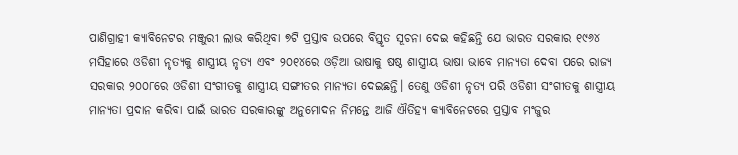ପାଣିଗ୍ରାହୀ କ୍ୟାବିନେଟର ମଞ୍ଜୁରୀ ଲାଭ କରିଥିବା ୭ଟି ପ୍ରସ୍ତାବ ଉପରେ ବିସ୍ତୃତ ସୂଚନା ଦେଇ କହିଛନ୍ତି ଯେ ଭାରତ ସରକାର ୧୯୬୪ ମସିହାରେ ଓଡିଶୀ ନୃତ୍ୟକୁ ଶାସ୍ତ୍ରୀୟ ନୃତ୍ୟ ଏବଂ ୨୦୧୪ରେ ଓଡ଼ିଆ ଭାଷାକୁ ଷଷ୍ଠ ଶାସ୍ତ୍ରୀୟ ଭାଷା ଭାବେ ମାନ୍ୟତା ଦେବା ପରେ ରାଜ୍ୟ ସରକାର ୨୦୦୮ରେ ଓଡିଶୀ ସଂଗୀତକୁ ଶାସ୍ତ୍ରୀୟ ସଙ୍ଗୀତର ମାନ୍ୟତା ଦେଇଛନ୍ତି। ତେଣୁ ଓଡିଶୀ ନୃତ୍ୟ ପରି ଓଡିଶୀ ସଂଗୀତକୁ ଶାସ୍ତ୍ରୀୟ ମାନ୍ୟତା ପ୍ରଦାନ କରିବା ପାଇଁ ଭାରତ ସରକାରଙ୍କୁ ଅନୁମୋଦନ ନିମନ୍ତେ ଆଜି ଐତିହ୍ୟ କ୍ୟାବିନେଟରେ ପ୍ରସ୍ତାବ ମଂଜୁର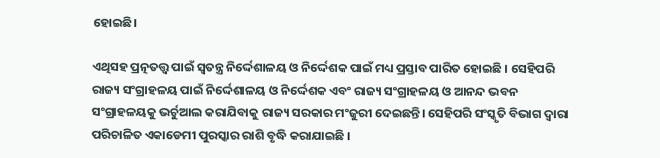ହୋଇଛି।

ଏଥିସହ ପ୍ରତ୍ନତତ୍ତ୍ୱ ପାଇଁ ସ୍ୱତନ୍ତ୍ର ନିର୍ଦ୍ଦେଶାଳୟ ଓ ନିର୍ଦ୍ଦେଶକ ପାଇଁ ମଧ୍ୟ ପ୍ରସ୍ତାବ ପାରିତ ହୋଇଛି । ସେହିପରି ରାଜ୍ୟ ସଂଗ୍ରାହଳୟ ପାଇଁ ନିର୍ଦ୍ଦେଶାଳୟ ଓ ନିର୍ଦ୍ଦେଶକ ଏବଂ ରାଜ୍ୟ ସଂଗ୍ରାହଳୟ ଓ ଆନନ୍ଦ ଭବନ ସଂଗ୍ରାହଳୟକୁ ଭର୍ଚୁଆଲ କରାଯିବାକୁ ରାଜ୍ୟ ସରକାର ମଂଜୁରୀ ଦେଇଛନ୍ତି। ସେହିପରି ସଂସ୍କୃତି ବିଭାଗ ଦ୍ୱାରା ପରିଚାଳିତ ଏକାଡେମୀ ପୁରସ୍କାର ରାଶି ବୃଦ୍ଧି କରାଯାଇଛି ।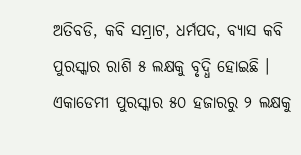ଅତିବଡି, କବି ସମ୍ରାଟ, ଧର୍ମପଦ, ବ୍ୟାସ କବି ପୁରସ୍କାର ରାଶି ୫ ଲକ୍ଷକୁ ବୃଦ୍ଧି ହୋଇଛି । ଏକାଡେମୀ ପୁରସ୍କାର ୫୦ ହଜାରରୁ ୨ ଲକ୍ଷକୁ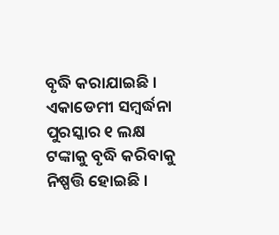ବୃଦ୍ଧି କରାଯାଇଛି । ଏକାଡେମୀ ସମ୍ବର୍ଦ୍ଧନା ପୁରସ୍କାର ୧ ଲକ୍ଷ ଟଙ୍କାକୁ ବୃଦ୍ଧି କରିବାକୁ ନିଷ୍ପତ୍ତି ହୋଇଛି ।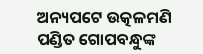ଅନ୍ୟପଟେ ଉତ୍କଳମଣି ପଣ୍ଡିତ ଗୋପବନ୍ଧୁଙ୍କ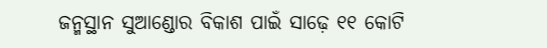ଜନ୍ମସ୍ଥାନ ସୁଆଣ୍ଡୋର ବିକାଶ ପାଇଁ ସାଢ଼େ ୧୧ କୋଟି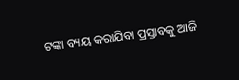ଟଙ୍କା ବ୍ୟୟ କରାଯିବା ପ୍ରସ୍ତାବକୁ ଆଜି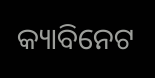କ୍ୟାବିନେଟ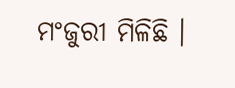ମଂଜୁରୀ ମିଳିଛି ।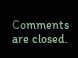Comments are closed.